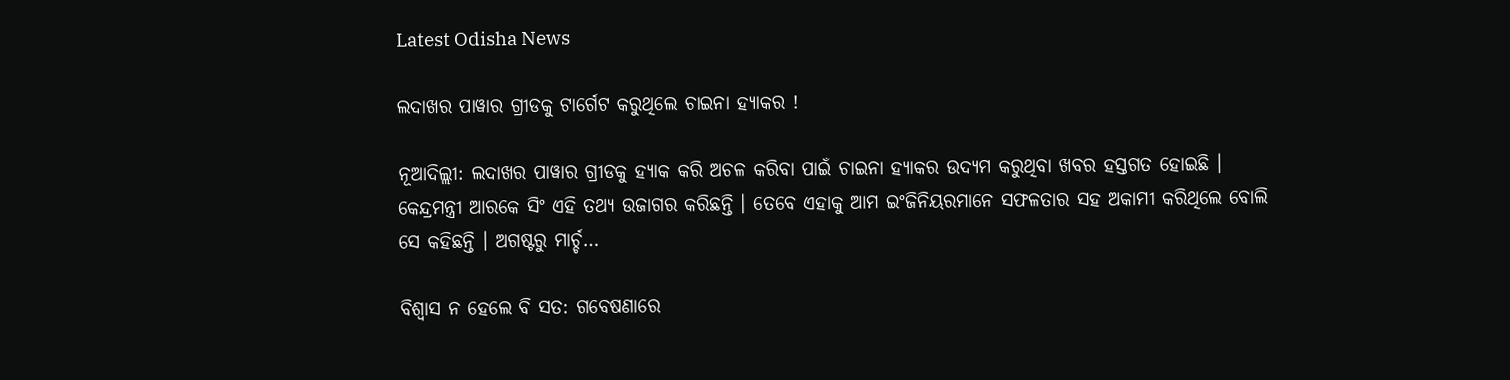Latest Odisha News

ଲଦାଖର ପାୱାର ଗ୍ରୀଡକୁ ଟାର୍ଗେଟ କରୁଥିଲେ ଚାଇନା ହ୍ୟାକର !

ନୂଆଦିଲ୍ଲୀ: ଲଦାଖର ପାୱାର ଗ୍ରୀଡକୁ ହ୍ୟାକ କରି ଅଚଳ କରିବା ପାଇଁ ଚାଇନା ହ୍ୟାକର ଉଦ୍ୟମ କରୁଥିବା ଖବର ହସ୍ତଗତ ହୋଇଛି । କେନ୍ଦ୍ରମନ୍ତ୍ରୀ ଆରକେ ସିଂ ଏହି ତଥ୍ୟ ଉଜାଗର କରିଛନ୍ତି । ତେବେ ଏହାକୁ ଆମ ଇଂଜିନିୟରମାନେ ସଫଳତାର ସହ ଅକାମୀ କରିଥିଲେ ବୋଲି ସେ କହିଛନ୍ତି । ଅଗଷ୍ଟରୁ ମାର୍ଚ୍ଚ…

ବିଶ୍ୱାସ ନ ହେଲେ ବି ସତ: ଗବେଷଣାରେ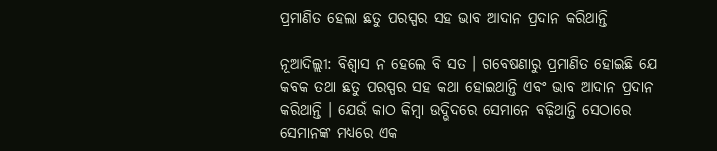ପ୍ରମାଣିତ ହେଲା ଛତୁ ପରସ୍ପର ସହ ଭାବ ଆଦାନ ପ୍ରଦାନ କରିଥାନ୍ତି

ନୂଆଦିଲ୍ଲୀ: ବିଶ୍ୱାସ ନ ହେଲେ ବି ସତ । ଗବେଷଣାରୁ ପ୍ରମାଣିତ ହୋଇଛି ଯେ କବକ ତଥା ଛତୁ ପରସ୍ପର ସହ କଥା ହୋଇଥାନ୍ତି ଏବଂ ଭାବ ଆଦାନ ପ୍ରଦାନ କରିଥାନ୍ତି । ଯେଉଁ କାଠ କିମ୍ବା ଉଦ୍ଭିଦରେ ସେମାନେ ବଢ଼ିଥାନ୍ତି ସେଠାରେ ସେମାନଙ୍କ ମଧ୍ୟରେ ଏକ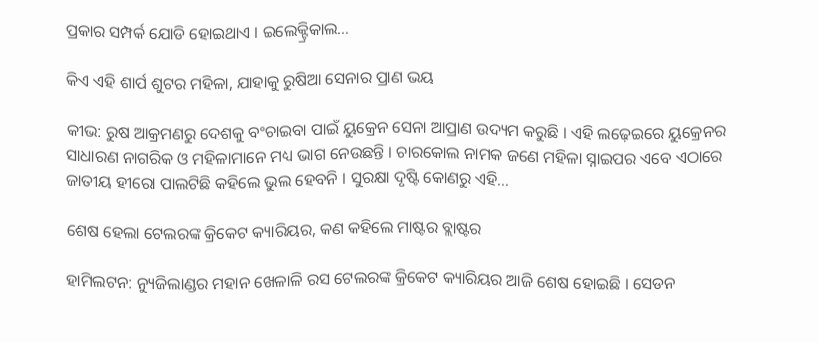ପ୍ରକାର ସମ୍ପର୍କ ଯୋଡି ହୋଇଥାଏ । ଇଲେକ୍ଟ୍ରିକାଲ…

କିଏ ଏହି ଶାର୍ପ ଶୁଟର ମହିଳା, ଯାହାକୁ ରୁଷିଆ ସେନାର ପ୍ରାଣ ଭୟ

କୀଭ: ରୁଷ ଆକ୍ରମଣରୁ ଦେଶକୁ ବଂଚାଇବା ପାଇଁ ୟୁକ୍ରେନ ସେନା ଆପ୍ରାଣ ଉଦ୍ୟମ କରୁଛି । ଏହି ଲଢ଼େଇରେ ୟୁକ୍ରେନର ସାଧାରଣ ନାଗରିକ ଓ ମହିଳାମାନେ ମଧ୍ୟ ଭାଗ ନେଉଛନ୍ତି । ଚାରକୋଲ ନାମକ ଜଣେ ମହିଳା ସ୍ନାଇପର ଏବେ ଏଠାରେ ଜାତୀୟ ହୀରୋ ପାଲଟିଛି କହିଲେ ଭୁଲ ହେବନି । ସୁରକ୍ଷା ଦୃଷ୍ଟି କୋଣରୁ ଏହି…

ଶେଷ ହେଲା ଟେଲରଙ୍କ କ୍ରିକେଟ କ୍ୟାରିୟର, କଣ କହିଲେ ମାଷ୍ଟର ବ୍ଲାଷ୍ଟର

ହାମିଲଟନ: ନ୍ୟୁଜିଲାଣ୍ଡର ମହାନ ଖେଳାଳି ରସ ଟେଲରଙ୍କ କ୍ରିକେଟ କ୍ୟାରିୟର ଆଜି ଶେଷ ହୋଇଛି । ସେଡନ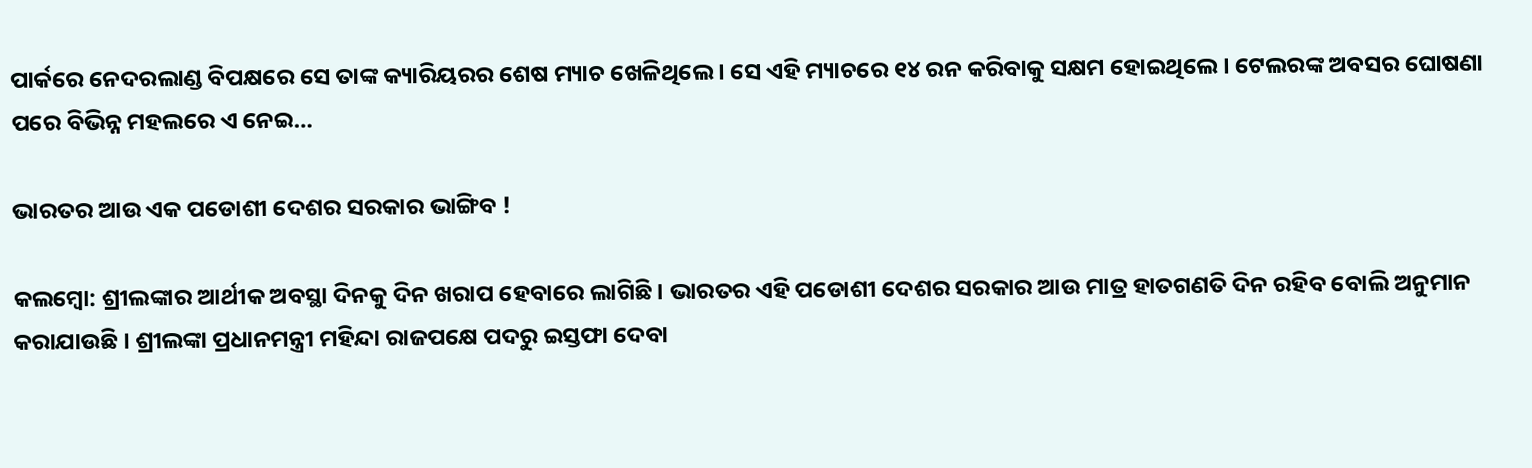ପାର୍କରେ ନେଦରଲାଣ୍ଡ ବିପକ୍ଷରେ ସେ ତାଙ୍କ କ୍ୟାରିୟରର ଶେଷ ମ୍ୟାଚ ଖେଳିଥିଲେ । ସେ ଏହି ମ୍ୟାଚରେ ୧୪ ରନ କରିବାକୁ ସକ୍ଷମ ହୋଇଥିଲେ । ଟେଲରଙ୍କ ଅବସର ଘୋଷଣା ପରେ ବିଭିନ୍ନ ମହଲରେ ଏ ନେଇ…

ଭାରତର ଆଉ ଏକ ପଡୋଶୀ ଦେଶର ସରକାର ଭାଙ୍ଗିବ !

କଲମ୍ବୋ: ଶ୍ରୀଲଙ୍କାର ଆର୍ଥୀକ ଅବସ୍ଥା ଦିନକୁ ଦିନ ଖରାପ ହେବାରେ ଲାଗିଛି । ଭାରତର ଏହି ପଡୋଶୀ ଦେଶର ସରକାର ଆଉ ମାତ୍ର ହାତଗଣତି ଦିନ ରହିବ ବୋଲି ଅନୁମାନ କରାଯାଉଛି । ଶ୍ରୀଲଙ୍କା ପ୍ରଧାନମନ୍ତ୍ରୀ ମହିନ୍ଦା ରାଜପକ୍ଷେ ପଦରୁ ଇସ୍ତଫା ଦେବା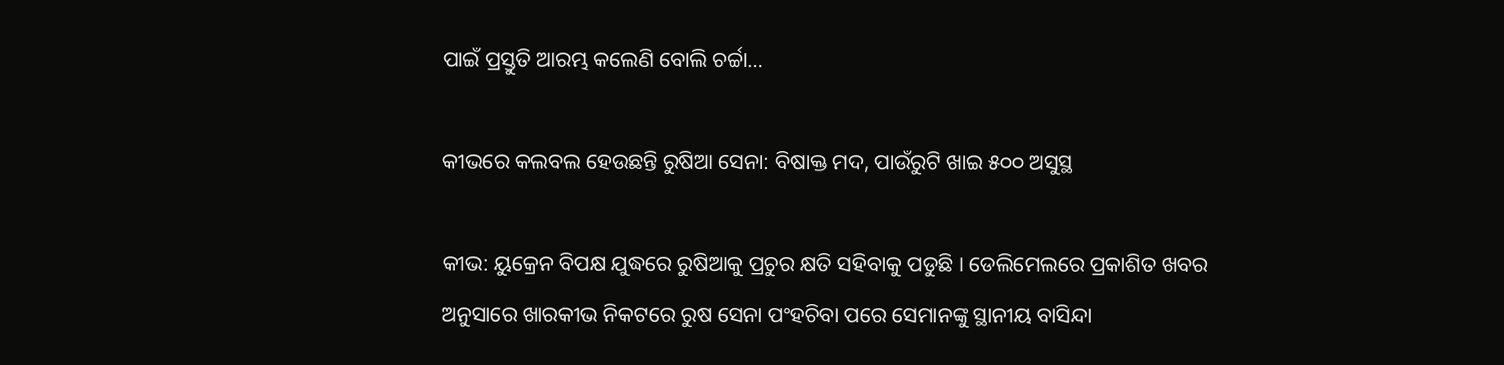ପାଇଁ ପ୍ରସ୍ତୁତି ଆରମ୍ଭ କଲେଣି ବୋଲି ଚର୍ଚ୍ଚା…

କୀଭରେ କଲବଲ ହେଉଛନ୍ତି ରୁଷିଆ ସେନା: ବିଷାକ୍ତ ମଦ, ପାଉଁରୁଟି ଖାଇ ୫୦୦ ଅସୁସ୍ଥ

କୀଭ: ୟୁକ୍ରେନ ବିପକ୍ଷ ଯୁଦ୍ଧରେ ରୁଷିଆକୁ ପ୍ରଚୁର କ୍ଷତି ସହିବାକୁ ପଡୁଛି । ଡେଲିମେଲରେ ପ୍ରକାଶିତ ଖବର ଅନୁସାରେ ଖାରକୀଭ ନିକଟରେ ରୁଷ ସେନା ପଂହଚିବା ପରେ ସେମାନଙ୍କୁ ସ୍ଥାନୀୟ ବାସିନ୍ଦା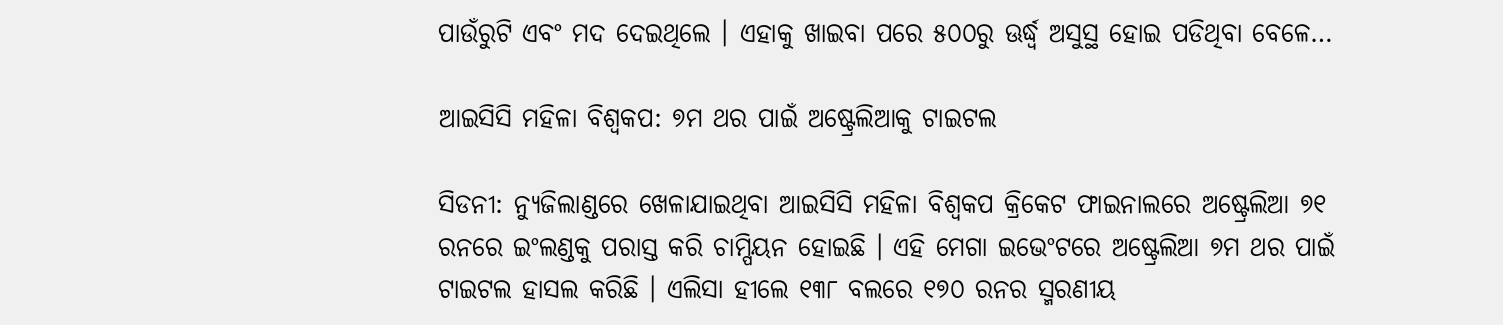ପାଉଁରୁଟି ଏବଂ ମଦ ଦେଇଥିଲେ । ଏହାକୁ ଖାଇବା ପରେ ୫୦୦ରୁ ଊର୍ଦ୍ଧ୍ୱ ଅସୁସ୍ଥ ହୋଇ ପଡିଥିବା ବେଳେ…

ଆଇସିସି ମହିଳା ବିଶ୍ୱକପ: ୭ମ ଥର ପାଇଁ ଅଷ୍ଟ୍ରେଲିଆକୁ ଟାଇଟଲ

ସିଡନୀ: ନ୍ୟୁଜିଲାଣ୍ଡରେ ଖେଳାଯାଇଥିବା ଆଇସିସି ମହିଳା ବିଶ୍ୱକପ କ୍ରିକେଟ ଫାଇନାଲରେ ଅଷ୍ଟ୍ରେଲିଆ ୭୧ ରନରେ ଇଂଲଣ୍ଡକୁ ପରାସ୍ତ କରି ଚାମ୍ପିୟନ ହୋଇଛି । ଏହି ମେଗା ଇଭେଂଟରେ ଅଷ୍ଟ୍ରେଲିଆ ୭ମ ଥର ପାଇଁ ଟାଇଟଲ ହାସଲ କରିଛି । ଏଲିସା ହୀଲେ ୧୩୮ ବଲରେ ୧୭୦ ରନର ସ୍ମରଣୀୟ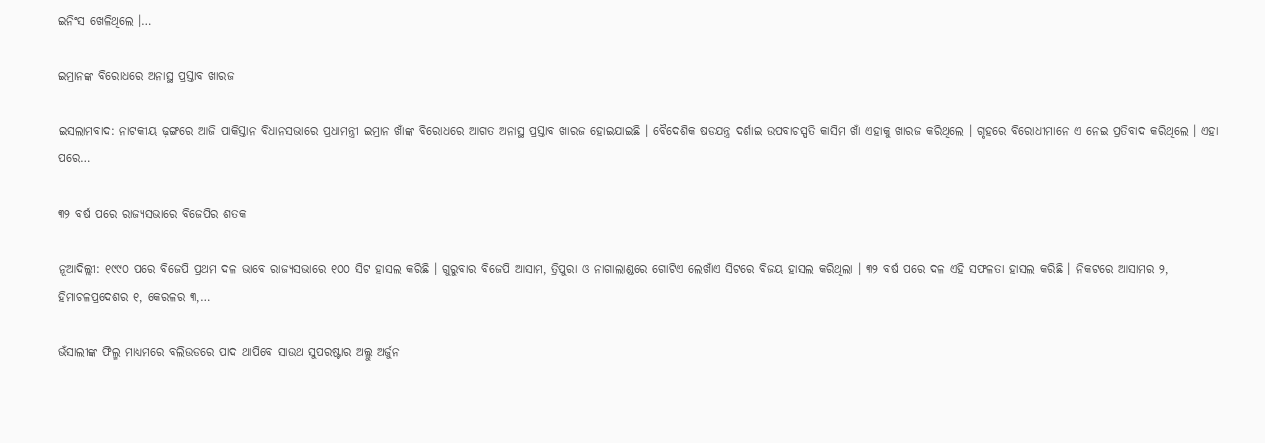ଇନିଂସ ଖେଳିଥିଲେ ।…

ଇମ୍ରାନଙ୍କ ବିରୋଧରେ ଅନାସ୍ଥ ପ୍ରସ୍ତାବ ଖାରଜ

ଇସଲାମବାଦ: ନାଟକୀୟ ଢ଼ଙ୍ଗରେ ଆଜି ପାକିସ୍ତାନ ବିଧାନସଭାରେ ପ୍ରଧାମନ୍ତ୍ରୀ ଇମ୍ରାନ ଖାଁଙ୍କ ବିରୋଧରେ ଆଗତ ଅନାସ୍ଥ ପ୍ରସ୍ତାବ ଖାରଜ ହୋଇଯାଇଛି । ବୈଦେଶିକ ଷଡଯନ୍ତ୍ର ଦର୍ଶାଇ ଉପବାଚସ୍ପତି କାସିମ ଖାଁ ଏହାକୁ ଖାରଜ କରିଥିଲେ । ଗୃହରେ ବିରୋଧୀମାନେ ଏ ନେଇ ପ୍ରତିବାଦ କରିଥିଲେ । ଏହା ପରେ…

୩୨ ବର୍ଷ ପରେ ରାଜ୍ୟସଭାରେ ବିଜେପିର ଶତକ

ନୂଆଦିଲ୍ଲୀ: ୧୯୯୦ ପରେ ବିଜେପି ପ୍ରଥମ ଦଳ ଭାବେ ରାଜ୍ୟସଭାରେ ୧୦୦ ସିଟ ହାସଲ କରିଛି । ଗୁରୁବାର ବିଜେପି ଆସାମ, ତ୍ରିପୁରା ଓ ନାଗାଲାଣ୍ଡରେ ଗୋଟିଏ ଲେଖାଁଏ ସିଟରେ ବିଜୟ ହାସଲ କରିଥିଲା । ୩୨ ବର୍ଷ ପରେ ଦଳ ଏହି ସଫଳତା ହାସଲ କରିଛି । ନିକଟରେ ଆସାମର ୨, ହିମାଚଳପ୍ରଦେଶର ୧, କେରଳର ୩,…

ଭଁସାଲୀଙ୍କ ଫିଲ୍ମ ମାଧ୍ୟମରେ ବଲିଉଡରେ ପାଦ ଥାପିବେ ସାଉଥ ସୁପରଷ୍ଟାର ଅଲ୍ଲୁ ଅର୍ଜୁନ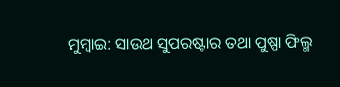ମୁମ୍ବାଇ: ସାଉଥ ସୁପରଷ୍ଟାର ତଥା ପୁଷ୍ପା ଫିଲ୍ମ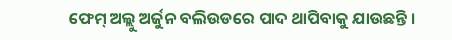ଫେମ୍ ଅଲ୍ଲୁ ଅର୍ଜୁନ ବଲିଉଡରେ ପାଦ ଥାପିବାକୁ ଯାଉଛନ୍ତି ।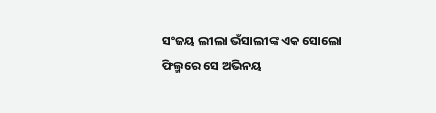ସଂଜୟ ଲୀଲା ଭଁସାଲୀଙ୍କ ଏକ ସୋଲୋ ଫିଲ୍ମରେ ସେ ଅଭିନୟ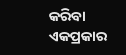କରିବା ଏକପ୍ରକାର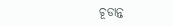ଚୂଡାନ୍ତ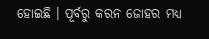ହୋଇଛି । ପୂର୍ବରୁ କରନ ଜୋହର ମଧ୍ୟ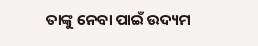ତାଙ୍କୁ ନେବା ପାଇଁ ଉଦ୍ୟମ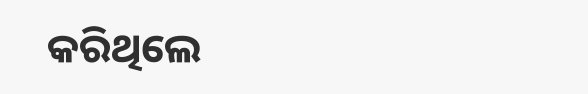କରିଥିଲେ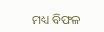ମଧ୍ୟ ବିଫଳ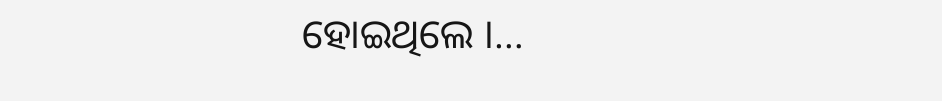ହୋଇଥିଲେ ।…